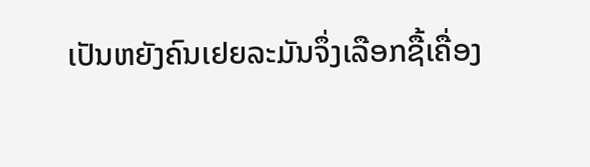ເປັນຫຍັງຄົນເຢຍລະມັນຈຶ່ງເລືອກຊື້ເຄື່ອງ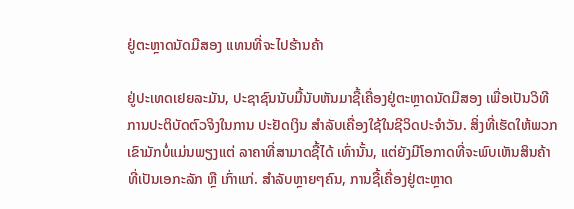ຢູ່ຕະຫຼາດນັດມືສອງ ແທນທີ່ຈະໄປຮ້ານຄ້າ

ຢູ່ປະເທດເຢຍລະມັນ, ປະຊາຊົນນັບມື້ນັບຫັນມາຊື້ເຄື່ອງຢູ່ຕະຫຼາດນັດມືສອງ ເພື່ອເປັນວິທີການປະຕິບັດຕົວຈິງໃນການ ປະຢັດເງິນ ສໍາລັບເຄື່ອງໃຊ້ໃນຊີວິດປະຈໍາວັນ. ສິ່ງທີ່ເຮັດໃຫ້ພວກເຂົາມັກບໍ່ແມ່ນພຽງແຕ່ ລາຄາທີ່ສາມາດຊື້ໄດ້ ເທົ່ານັ້ນ, ແຕ່ຍັງມີໂອກາດທີ່ຈະພົບເຫັນສິນຄ້າ ທີ່ເປັນເອກະລັກ ຫຼື ເກົ່າແກ່. ສໍາລັບຫຼາຍໆຄົນ, ການຊື້ເຄື່ອງຢູ່ຕະຫຼາດ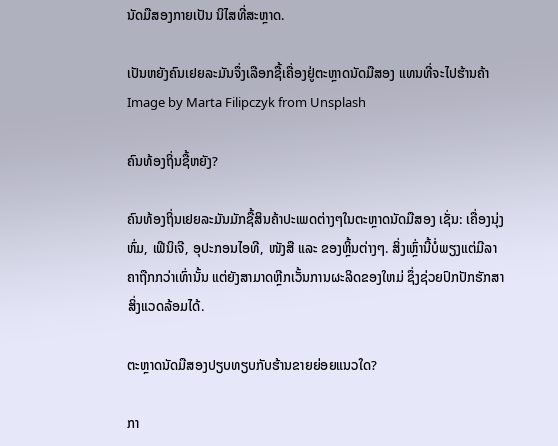ນັດມືສອງກາຍເປັນ ນິໄສທີ່ສະຫຼາດ.

ເປັນຫຍັງຄົນເຢຍລະມັນຈຶ່ງເລືອກຊື້ເຄື່ອງຢູ່ຕະຫຼາດນັດມືສອງ ແທນທີ່ຈະໄປຮ້ານຄ້າ Image by Marta Filipczyk from Unsplash

ຄົນທ້ອງຖິ່ນຊື້ຫຍັງ?

ຄົນທ້ອງຖິ່ນເຢຍລະມັນມັກຊື້ສິນຄ້າປະເພດຕ່າງໆໃນຕະຫຼາດນັດມືສອງ ເຊັ່ນ: ເຄື່ອງນຸ່ງຫົ່ມ, ເຟີນິເຈີ, ອຸປະກອນໄອທີ, ໜັງສື ແລະ ຂອງຫຼິ້ນຕ່າງໆ. ສິ່ງເຫຼົ່ານີ້ບໍ່ພຽງແຕ່ມີລາຄາຖືກກວ່າເທົ່ານັ້ນ ແຕ່ຍັງສາມາດຫຼີກເວັ້ນການຜະລິດຂອງໃຫມ່ ຊຶ່ງຊ່ວຍປົກປັກຮັກສາສິ່ງແວດລ້ອມໄດ້.

ຕະຫຼາດນັດມືສອງປຽບທຽບກັບຮ້ານຂາຍຍ່ອຍແນວໃດ?

ກາ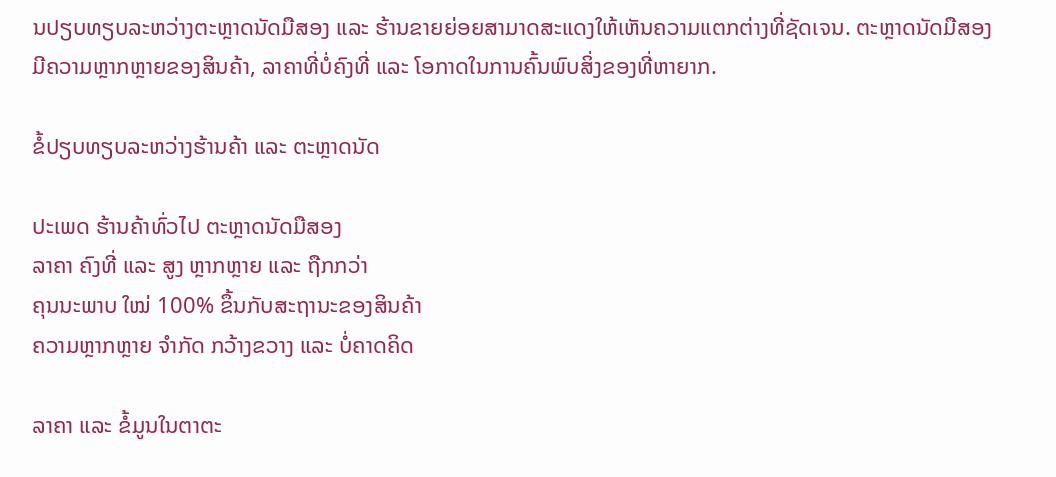ນປຽບທຽບລະຫວ່າງຕະຫຼາດນັດມືສອງ ແລະ ຮ້ານຂາຍຍ່ອຍສາມາດສະແດງໃຫ້ເຫັນຄວາມແຕກຕ່າງທີ່ຊັດເຈນ. ຕະຫຼາດນັດມືສອງມີຄວາມຫຼາກຫຼາຍຂອງສິນຄ້າ, ລາຄາທີ່ບໍ່ຄົງທີ່ ແລະ ໂອກາດໃນການຄົ້ນພົບສິ່ງຂອງທີ່ຫາຍາກ.

ຂໍ້ປຽບທຽບລະຫວ່າງຮ້ານຄ້າ ແລະ ຕະຫຼາດນັດ

ປະເພດ ຮ້ານຄ້າທົ່ວໄປ ຕະຫຼາດນັດມືສອງ
ລາຄາ ຄົງທີ່ ແລະ ສູງ ຫຼາກຫຼາຍ ແລະ ຖືກກວ່າ
ຄຸນນະພາບ ໃໝ່ 100% ຂຶ້ນກັບສະຖານະຂອງສິນຄ້າ
ຄວາມຫຼາກຫຼາຍ ຈໍາກັດ ກວ້າງຂວາງ ແລະ ບໍ່ຄາດຄິດ

ລາຄາ ແລະ ຂໍ້ມູນໃນຕາຕະ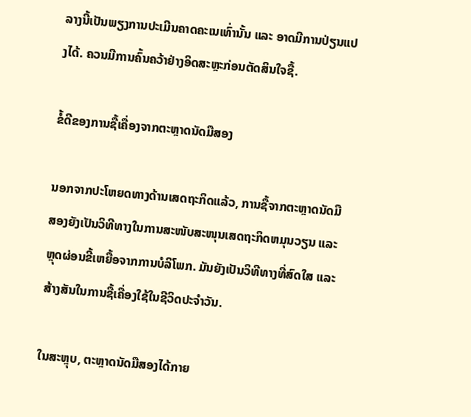ລາງນີ້ເປັນພຽງການປະເມີນຄາດຄະເນເທົ່ານັ້ນ ແລະ ອາດມີການປ່ຽນແປງໄດ້. ຄວນມີການຄົ້ນຄວ້າຢ່າງອິດສະຫຼະກ່ອນຕັດສິນໃຈຊື້.

ຂໍ້ດີຂອງການຊື້ເຄື່ອງຈາກຕະຫຼາດນັດມືສອງ

ນອກຈາກປະໂຫຍດທາງດ້ານເສດຖະກິດແລ້ວ, ການຊື້ຈາກຕະຫຼາດນັດມືສອງຍັງເປັນວິທີທາງໃນການສະໜັບສະໜຸນເສດຖະກິດຫມຸນວຽນ ແລະ ຫຼຸດຜ່ອນຂີ້ເຫຍື້ອຈາກການບໍລິໂພກ. ມັນຍັງເປັນວິທີທາງທີ່ສົດໃສ ແລະ ສ້າງສັນໃນການຊື້ເຄື່ອງໃຊ້ໃນຊີວິດປະຈໍາວັນ.

ໃນສະຫຼຸບ, ຕະຫຼາດນັດມືສອງໄດ້ກາຍ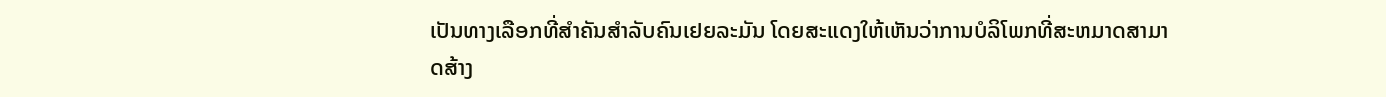ເປັນທາງເລືອກທີ່ສໍາຄັນສໍາລັບຄົນເຢຍລະມັນ ໂດຍສະແດງໃຫ້ເຫັນວ່າການບໍລິໂພກທີ່ສະຫມາດສາມາດສ້າງ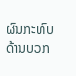ຜົນກະທົບດ້ານບວກ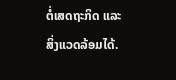ຕໍ່ເສດຖະກິດ ແລະ ສິ່ງແວດລ້ອມໄດ້.